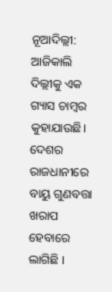ନୂଆଦିଲ୍ଲୀ: ଆଜିକାଲି ଦିଲ୍ଲୀକୁ ଏକ ଗ୍ୟାସ ଚାମ୍ବର କୁହାଯାଉଛି। ଦେଶର ରାଜଧାନୀରେ ବାୟୁ ଗୁଣବତ୍ତା ଖରାପ ହେବାରେ ଲାଗିଛି ।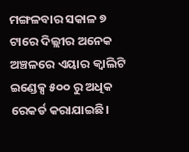ମଙ୍ଗଳବାର ସକାଳ ୭ ଟାରେ ଦିଲ୍ଲୀର ଅନେକ ଅଞ୍ଚଳରେ ଏୟାର କ୍ୱାଲିଟି ଇଣ୍ଡେକ୍ସ ୫୦୦ ରୁ ଅଧିକ ରେକର୍ଡ କରାଯାଇଛି।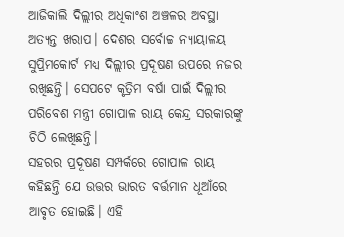ଆଜିକାଲି ଦିଲ୍ଲୀର ଅଧିକାଂଶ ଅଞ୍ଚଳର ଅବସ୍ଥା ଅତ୍ୟନ୍ତ ଖରାପ। ଦେଶର ସର୍ବୋଚ୍ଚ ନ୍ୟାୟାଳୟ ସୁପ୍ରିମକୋର୍ଟ ମଧ୍ୟ ଦିଲ୍ଲୀର ପ୍ରଦୂଷଣ ଉପରେ ନଜର ରଖିଛନ୍ତି। ସେପଟେ କୃତ୍ରିମ ବର୍ଷା ପାଇଁ ଦିଲ୍ଲୀର ପରିବେଶ ମନ୍ତ୍ରୀ ଗୋପାଳ ରାୟ କେନ୍ଦ୍ର ସରକାରଙ୍କୁ ଚିଠି ଲେଖିଛନ୍ତି।
ସହରର ପ୍ରଦୂଷଣ ସମ୍ପର୍କରେ ଗୋପାଳ ରାୟ କହିଛନ୍ତି ଯେ ଉତ୍ତର ଭାରତ ବର୍ତ୍ତମାନ ଧୂଆଁରେ ଆବୃତ ହୋଇଛି। ଏହି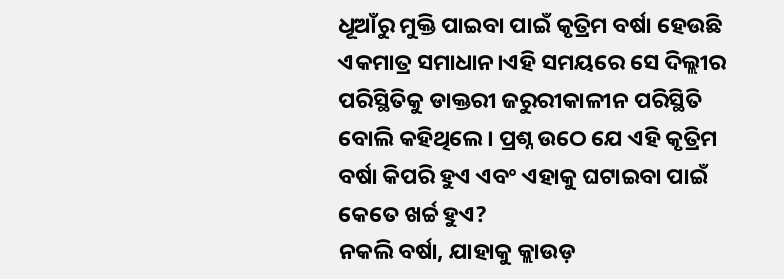ଧୂଆଁରୁ ମୁକ୍ତି ପାଇବା ପାଇଁ କୃତ୍ରିମ ବର୍ଷା ହେଉଛି ଏକମାତ୍ର ସମାଧାନ।ଏହି ସମୟରେ ସେ ଦିଲ୍ଲୀର ପରିସ୍ଥିତିକୁ ଡାକ୍ତରୀ ଜରୁରୀକାଳୀନ ପରିସ୍ଥିତି ବୋଲି କହିଥିଲେ। ପ୍ରଶ୍ନ ଉଠେ ଯେ ଏହି କୃତ୍ରିମ ବର୍ଷା କିପରି ହୁଏ ଏବଂ ଏହାକୁ ଘଟାଇବା ପାଇଁ କେତେ ଖର୍ଚ୍ଚ ହୁଏ?
ନକଲି ବର୍ଷା, ଯାହାକୁ କ୍ଲାଉଡ଼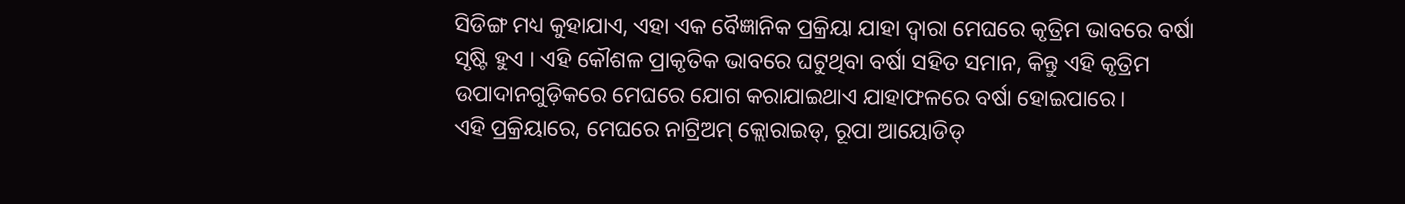ସିଡିଙ୍ଗ ମଧ୍ୟ କୁହାଯାଏ, ଏହା ଏକ ବୈଜ୍ଞାନିକ ପ୍ରକ୍ରିୟା ଯାହା ଦ୍ୱାରା ମେଘରେ କୃତ୍ରିମ ଭାବରେ ବର୍ଷା ସୃଷ୍ଟି ହୁଏ । ଏହି କୌଶଳ ପ୍ରାକୃତିକ ଭାବରେ ଘଟୁଥିବା ବର୍ଷା ସହିତ ସମାନ, କିନ୍ତୁ ଏହି କୃତ୍ରିମ ଉପାଦାନଗୁଡ଼ିକରେ ମେଘରେ ଯୋଗ କରାଯାଇଥାଏ ଯାହାଫଳରେ ବର୍ଷା ହୋଇପାରେ।
ଏହି ପ୍ରକ୍ରିୟାରେ, ମେଘରେ ନାଟ୍ରିଅମ୍ କ୍ଲୋରାଇଡ୍, ରୂପା ଆୟୋଡିଡ୍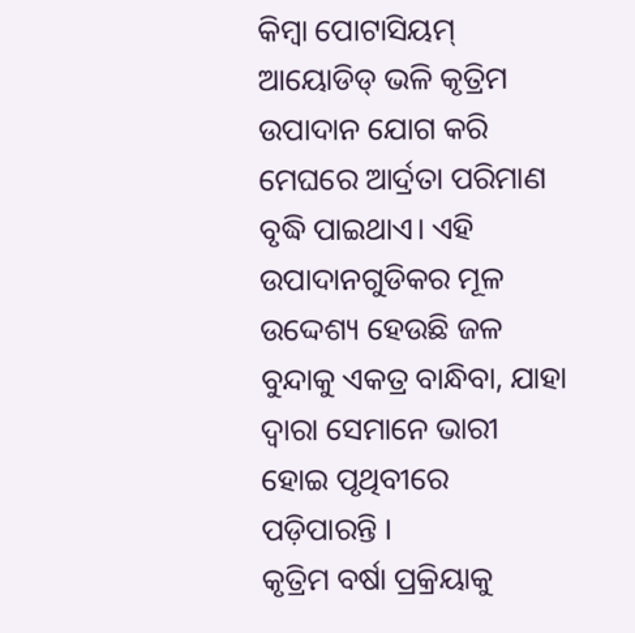କିମ୍ବା ପୋଟାସିୟମ୍ ଆୟୋଡିଡ୍ ଭଳି କୃତ୍ରିମ ଉପାଦାନ ଯୋଗ କରି ମେଘରେ ଆର୍ଦ୍ରତା ପରିମାଣ ବୃଦ୍ଧି ପାଇଥାଏ। ଏହି ଉପାଦାନଗୁଡିକର ମୂଳ ଉଦ୍ଦେଶ୍ୟ ହେଉଛି ଜଳ ବୁନ୍ଦାକୁ ଏକତ୍ର ବାନ୍ଧିବା, ଯାହା ଦ୍ୱାରା ସେମାନେ ଭାରୀ ହୋଇ ପୃଥିବୀରେ ପଡ଼ିପାରନ୍ତି ।
କୃତ୍ରିମ ବର୍ଷା ପ୍ରକ୍ରିୟାକୁ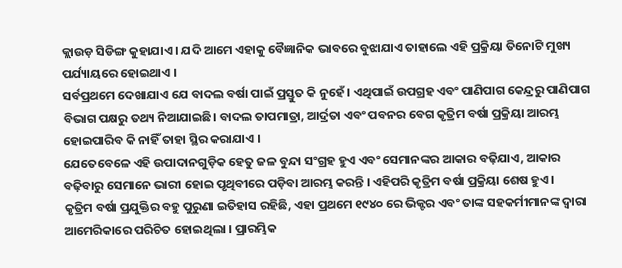କ୍ଲାଉଡ଼ ସିଡିଙ୍ଗ କୁହାଯାଏ । ଯଦି ଆମେ ଏହାକୁ ବୈଜ୍ଞାନିକ ଭାବରେ ବୁଝାଯାଏ ତାହାଲେ ଏହି ପ୍ରକ୍ରିୟା ତିନୋଟି ମୁଖ୍ୟ ପର୍ଯ୍ୟାୟରେ ହୋଇଥାଏ ।
ସର୍ବପ୍ରଥମେ ଦେଖାଯାଏ ଯେ ବାଦଲ ବର୍ଷା ପାଇଁ ପ୍ରସ୍ତୁତ କି ନୁହେଁ । ଏଥିପାଇଁ ଉପଗ୍ରହ ଏବଂ ପାଣିପାଗ କେନ୍ଦ୍ରରୁ ପାଣିପାଗ ବିଭାଗ ପକ୍ଷରୁ ତଥ୍ୟ ନିଆଯାଇଛି। ବାଦଲ ତାପମାତ୍ରା, ଆର୍ଦ୍ରତା ଏବଂ ପବନର ବେଗ କୃତ୍ରିମ ବର୍ଷା ପ୍ରକ୍ରିୟା ଆରମ୍ଭ ହୋଇପାରିବ କି ନାହିଁ ତାହା ସ୍ଥିର କରାଯାଏ ।
ଯେତେବେଳେ ଏହି ଉପାଦାନଗୁଡ଼ିକ ହେତୁ ଜଳ ବୁନ୍ଦା ସଂଗ୍ରହ ହୁଏ ଏବଂ ସେମାନଙ୍କର ଆକାର ବଢ଼ିଯାଏ, ଆକାର ବଢ଼ିବାରୁ ସେମାନେ ଭାରୀ ହୋଇ ପୃଥିବୀରେ ପଡ଼ିବା ଆରମ୍ଭ କରନ୍ତି । ଏହିପରି କୃତ୍ରିମ ବର୍ଷା ପ୍ରକ୍ରିୟା ଶେଷ ହୁଏ।
କୃତ୍ରିମ ବର୍ଷା ପ୍ରଯୁକ୍ତିର ବହୁ ପୁରୁଣା ଇତିହାସ ରହିଛି, ଏହା ପ୍ରଥମେ ୧୯୪୦ ରେ ଭିକ୍ଟର ଏବଂ ତାଙ୍କ ସହକର୍ମୀମାନଙ୍କ ଦ୍ୱାରା ଆମେରିକାରେ ପରିଚିତ ହୋଇଥିଲା । ପ୍ରାରମ୍ଭିକ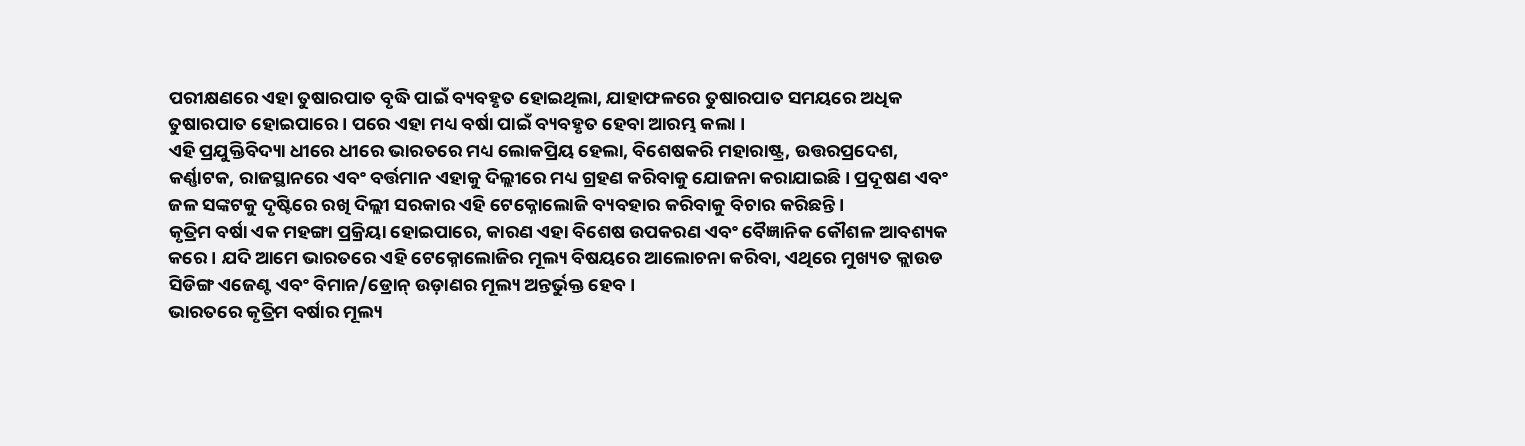ପରୀକ୍ଷଣରେ ଏହା ତୁଷାରପାତ ବୃଦ୍ଧି ପାଇଁ ବ୍ୟବହୃତ ହୋଇଥିଲା, ଯାହାଫଳରେ ତୁଷାରପାତ ସମୟରେ ଅଧିକ ତୁଷାରପାତ ହୋଇପାରେ । ପରେ ଏହା ମଧ୍ୟ ବର୍ଷା ପାଇଁ ବ୍ୟବହୃତ ହେବା ଆରମ୍ଭ କଲା ।
ଏହି ପ୍ରଯୁକ୍ତିବିଦ୍ୟା ଧୀରେ ଧୀରେ ଭାରତରେ ମଧ୍ୟ ଲୋକପ୍ରିୟ ହେଲା, ବିଶେଷକରି ମହାରାଷ୍ଟ୍ର, ଉତ୍ତରପ୍ରଦେଶ, କର୍ଣ୍ଣାଟକ, ରାଜସ୍ଥାନରେ ଏବଂ ବର୍ତ୍ତମାନ ଏହାକୁ ଦିଲ୍ଲୀରେ ମଧ୍ୟ ଗ୍ରହଣ କରିବାକୁ ଯୋଜନା କରାଯାଇଛି। ପ୍ରଦୂଷଣ ଏବଂ ଜଳ ସଙ୍କଟକୁ ଦୃଷ୍ଟିରେ ରଖି ଦିଲ୍ଲୀ ସରକାର ଏହି ଟେକ୍ନୋଲୋଜି ବ୍ୟବହାର କରିବାକୁ ବିଚାର କରିଛନ୍ତି।
କୃତ୍ରିମ ବର୍ଷା ଏକ ମହଙ୍ଗା ପ୍ରକ୍ରିୟା ହୋଇପାରେ, କାରଣ ଏହା ବିଶେଷ ଉପକରଣ ଏବଂ ବୈଜ୍ଞାନିକ କୌଶଳ ଆବଶ୍ୟକ କରେ । ଯଦି ଆମେ ଭାରତରେ ଏହି ଟେକ୍ନୋଲୋଜିର ମୂଲ୍ୟ ବିଷୟରେ ଆଲୋଚନା କରିବା, ଏଥିରେ ମୁଖ୍ୟତ କ୍ଲାଉଡ ସିଡିଙ୍ଗ ଏଜେଣ୍ଟ ଏବଂ ବିମାନ/ଡ୍ରୋନ୍ ଉଡ଼ାଣର ମୂଲ୍ୟ ଅନ୍ତର୍ଭୁକ୍ତ ହେବ।
ଭାରତରେ କୃତ୍ରିମ ବର୍ଷାର ମୂଲ୍ୟ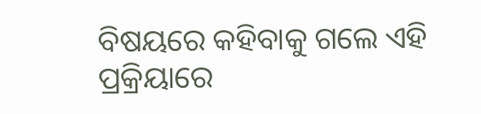ବିଷୟରେ କହିବାକୁ ଗଲେ ଏହି ପ୍ରକ୍ରିୟାରେ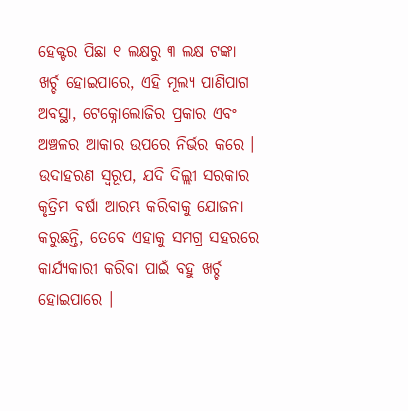ହେକ୍ଟର ପିଛା ୧ ଲକ୍ଷରୁ ୩ ଲକ୍ଷ ଟଙ୍କା ଖର୍ଚ୍ଚ ହୋଇପାରେ, ଏହି ମୂଲ୍ୟ ପାଣିପାଗ ଅବସ୍ଥା, ଟେକ୍ନୋଲୋଜିର ପ୍ରକାର ଏବଂ ଅଞ୍ଚଳର ଆକାର ଉପରେ ନିର୍ଭର କରେ । ଉଦାହରଣ ସ୍ୱରୂପ, ଯଦି ଦିଲ୍ଲୀ ସରକାର କୃତ୍ରିମ ବର୍ଷା ଆରମ୍ଭ କରିବାକୁ ଯୋଜନା କରୁଛନ୍ତି, ତେବେ ଏହାକୁ ସମଗ୍ର ସହରରେ କାର୍ଯ୍ୟକାରୀ କରିବା ପାଇଁ ବହୁ ଖର୍ଚ୍ଚ ହୋଇପାରେ ।